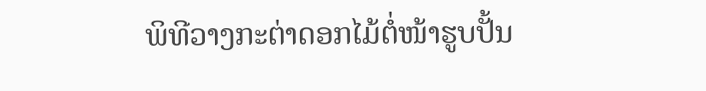ພິທີວາງກະຕ່າດອກໄມ້ຕໍ່ໜ້າຮູບປັ້ນ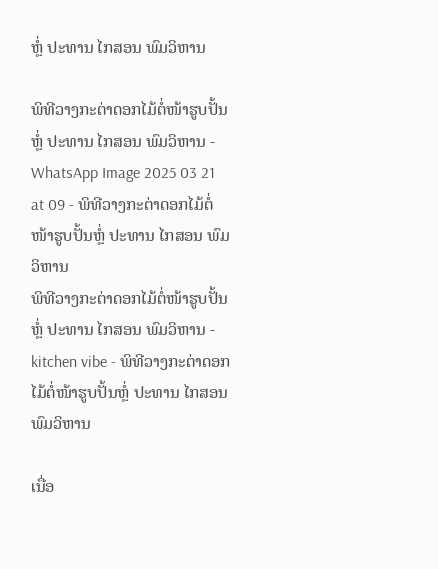ຫຼໍ່ ປະທານ ໄກສອນ ພົມວິຫານ

ພິທີວາງກະຕ່າດອກໄມ້ຕໍ່ໜ້າຮູບປັ້ນຫຼໍ່ ປະທານ ໄກສອນ ພົມວິຫານ - WhatsApp Image 2025 03 21 at 09 - ພິທີວາງກະຕ່າດອກໄມ້ຕໍ່ໜ້າຮູບປັ້ນຫຼໍ່ ປະທານ ໄກສອນ ພົມວິຫານ
ພິທີວາງກະຕ່າດອກໄມ້ຕໍ່ໜ້າຮູບປັ້ນຫຼໍ່ ປະທານ ໄກສອນ ພົມວິຫານ - kitchen vibe - ພິທີວາງກະຕ່າດອກໄມ້ຕໍ່ໜ້າຮູບປັ້ນຫຼໍ່ ປະທານ ໄກສອນ ພົມວິຫານ

ເນື່ອ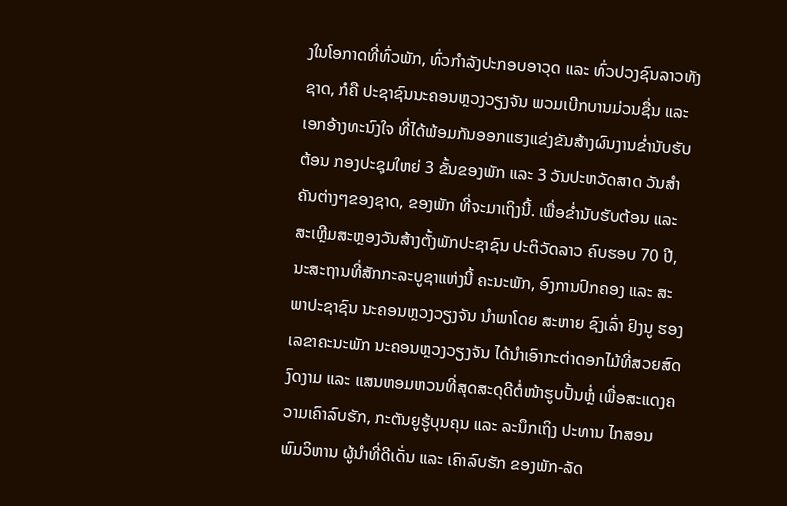ງໃນໂອກາດທີ່ທົ່ວພັກ, ທົ່ວກໍາລັງປະກອບອາວຸດ ແລະ ທົ່ວປວງຊົນລາວທັງຊາດ, ກໍຄື ປະຊາຊົນນະຄອນຫຼວງວຽງຈັນ ພວມເບີກບານມ່ວນຊື່ນ ແລະ ເອກອ້າງທະນົງໃຈ ທີ່ໄດ້ພ້ອມກັນອອກແຮງແຂ່ງຂັນສ້າງຜົນງານຂໍ່ານັບຮັບຕ້ອນ ກອງປະຊຸມໃຫຍ່ 3 ຂັ້ນຂອງພັກ ແລະ 3 ວັນປະຫວັດສາດ ວັນສຳຄັນຕ່າງໆຂອງຊາດ, ຂອງພັກ ທີ່ຈະມາເຖິງນີ້. ເພື່ອຂໍ່ານັບຮັບຕ້ອນ ແລະ ສະເຫຼີມສະຫຼອງວັນສ້າງຕັ້ງພັກປະຊາຊົນ ປະຕິວັດລາວ ຄົບຮອບ 70 ປີ, ນະສະຖານທີ່ສັກກະລະບູຊາແຫ່ງນີ້ ຄະນະພັກ, ອົງການປົກຄອງ ແລະ ສະພາປະຊາຊົນ ນະຄອນຫຼວງວຽງຈັນ ນໍາພາໂດຍ ສະຫາຍ ຊົງເລົ່າ ຢົງນູ ຮອງເລຂາຄະນະພັກ ນະຄອນຫຼວງວຽງຈັນ ໄດ້ນໍາເອົາກະຕ່າດອກໄມ້ທີ່ສວຍສົດງົດງາມ ແລະ ແສນຫອມຫວນທີ່ສຸດສະດຸດີຕໍ່ໜ້າຮູບປັ້ນຫຼໍ່ ເພື່ອສະແດງຄວາມເຄົາລົບຮັກ, ກະຕັນຍູຮູ້ບຸນຄຸນ ແລະ ລະນຶກເຖິງ ປະທານ ໄກສອນ ພົມວິຫານ ຜູ້ນໍາທີ່ດີເດັ່ນ ແລະ ເຄົາລົບຮັກ ຂອງພັກ-ລັດ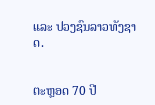ແລະ ປວງຊົນລາວທັງຊາດ.


ຕະຫຼອດ 70 ປີ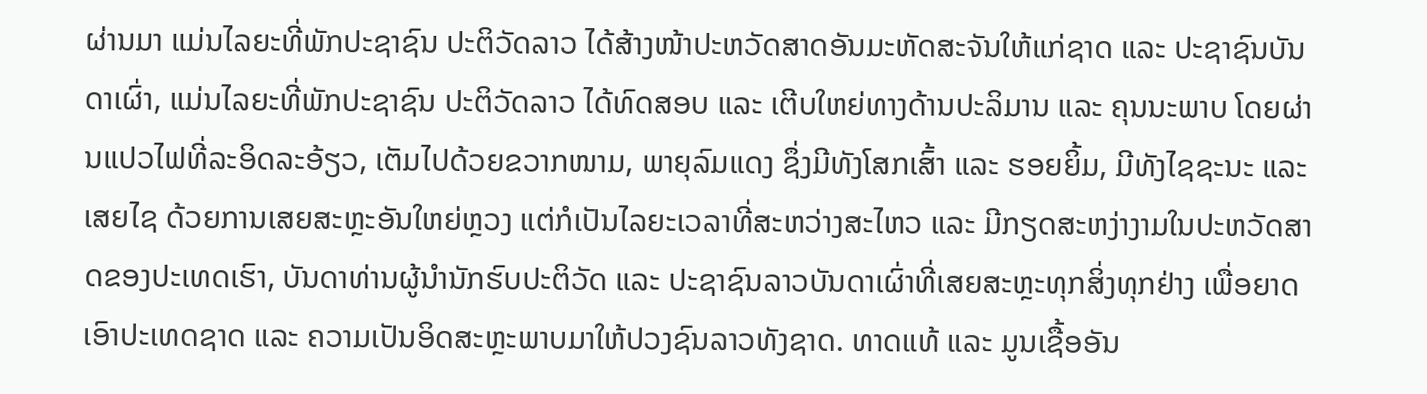ຜ່ານມາ ແມ່ນໄລຍະທີ່ພັກປະຊາຊົນ ປະຕິວັດລາວ ໄດ້ສ້າງໜ້າປະຫວັດສາດອັນມະຫັດສະຈັນໃຫ້ແກ່ຊາດ ແລະ ປະຊາຊົນບັນດາເຜົ່າ, ແມ່ນໄລຍະທີ່ພັກປະຊາຊົນ ປະຕິວັດລາວ ໄດ້ທົດສອບ ແລະ ເຕີບໃຫຍ່ທາງດ້ານປະລິມານ ແລະ ຄຸນນະພາບ ໂດຍຜ່ານແປວໄຟທີ່ລະອິດລະອ້ຽວ, ເຕັມໄປດ້ວຍຂວາກໜາມ, ພາຍຸລົມແດງ ຊຶ່ງມີທັງໂສກເສົ້າ ແລະ ຮອຍຍິ້ມ, ມີທັງໄຊຊະນະ ແລະ ເສຍໄຊ ດ້ວຍການເສຍສະຫຼະອັນໃຫຍ່ຫຼວງ ແຕ່ກໍເປັນໄລຍະເວລາທີ່ສະຫວ່າງສະໄຫວ ແລະ ມີກຽດສະຫງ່າງາມໃນປະຫວັດສາດຂອງປະເທດເຮົາ, ບັນດາທ່ານຜູ້ນຳນັກຮົບປະຕິວັດ ແລະ ປະຊາຊົນລາວບັນດາເຜົ່າທີ່ເສຍສະຫຼະທຸກສິ່ງທຸກຢ່າງ ເພື່ອຍາດເອົາປະເທດຊາດ ແລະ ຄວາມເປັນອິດສະຫຼະພາບມາໃຫ້ປວງຊົນລາວທັງຊາດ. ທາດແທ້ ແລະ ມູນເຊື້ອອັນ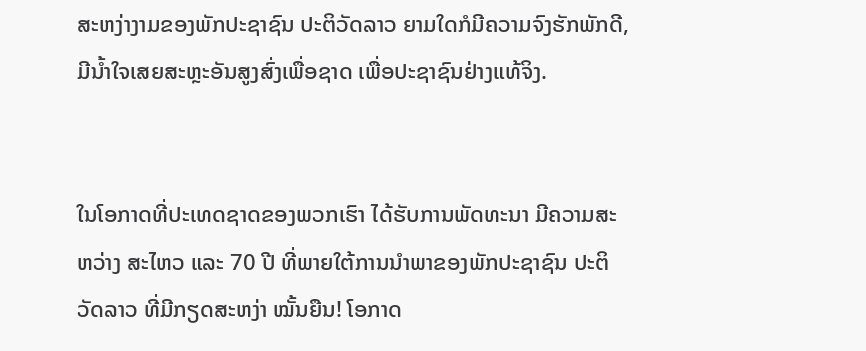ສະຫງ່າງາມຂອງພັກປະຊາຊົນ ປະຕິວັດລາວ ຍາມໃດກໍມີຄວາມຈົງຮັກພັກດີ, ມີນ້ຳໃຈເສຍສະຫຼະອັນສູງສົ່ງເພື່ອຊາດ ເພື່ອປະຊາຊົນຢ່າງແທ້ຈິງ.


ໃນໂອກາດທີ່ປະເທດຊາດຂອງພວກເຮົາ ໄດ້ຮັບການພັດທະນາ ມີຄວາມສະຫວ່າງ ສະໄຫວ ແລະ 70 ປີ ທີ່ພາຍໃຕ້ການນໍາພາຂອງພັກປະຊາຊົນ ປະຕິວັດລາວ ທີ່ມີກຽດສະຫງ່າ ໝັ້ນຍືນ! ໂອກາດ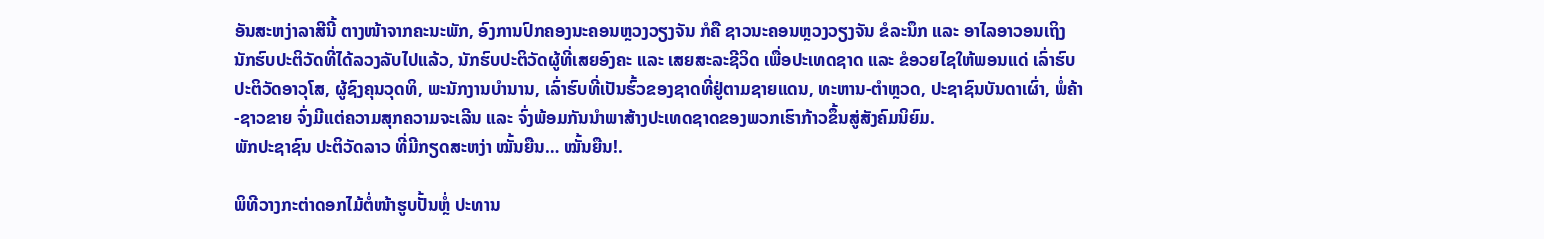ອັນສະຫງ່າລາສີນີ້ ຕາງໜ້າຈາກຄະນະພັກ, ອົງການປົກຄອງນະຄອນຫຼວງວຽງຈັນ ກໍຄື ຊາວນະຄອນຫຼວງວຽງຈັນ ຂໍລະນຶກ ແລະ ອາໄລອາວອນເຖິງ ນັກຮົບປະຕິວັດທີ່ໄດ້ລວງລັບໄປແລ້ວ, ນັກຮົບປະຕິວັດຜູ້ທີ່ເສຍອົງຄະ ແລະ ເສຍສະລະຊີວິດ ເພື່ອປະເທດຊາດ ແລະ ຂໍອວຍໄຊໃຫ້ພອນແດ່ ເລົ່າຮົບປະຕິວັດອາວຸໂສ, ຜູ້ຊົງຄຸນວຸດທິ, ພະນັກງານບໍານານ, ເລົ່າຮົບທີ່ເປັນຮົ້ວຂອງຊາດທີ່ຢູ່ຕາມຊາຍແດນ, ທະຫານ-ຕໍາຫຼວດ, ປະຊາຊົນບັນດາເຜົ່າ, ພໍ່ຄ້າ-ຊາວຂາຍ ຈົ່ງມີແຕ່ຄວາມສຸກຄວາມຈະເລີນ ແລະ ຈົ່ງພ້ອມກັນນໍາພາສ້າງປະເທດຊາດຂອງພວກເຮົາກ້າວຂຶ້ນສູ່ສັງຄົມນິຍົມ.
ພັກປະຊາຊົນ ປະຕິວັດລາວ ທີ່ມີກຽດສະຫງ່າ ໝັ້ນຍືນ… ໝັ້ນຍືນ!.

ພິທີວາງກະຕ່າດອກໄມ້ຕໍ່ໜ້າຮູບປັ້ນຫຼໍ່ ປະທານ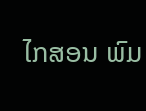ໄກສອນ ພົມ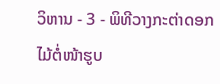ວິຫານ - 3 - ພິທີວາງກະຕ່າດອກໄມ້ຕໍ່ໜ້າຮູບ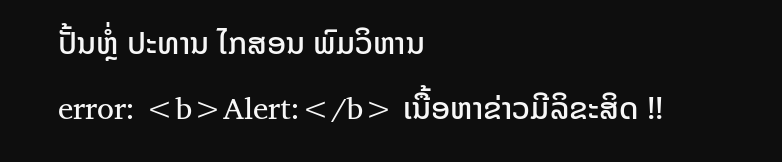ປັ້ນຫຼໍ່ ປະທານ ໄກສອນ ພົມວິຫານ
error: <b>Alert:</b> ເນື້ອຫາຂ່າວມີລິຂະສິດ !!